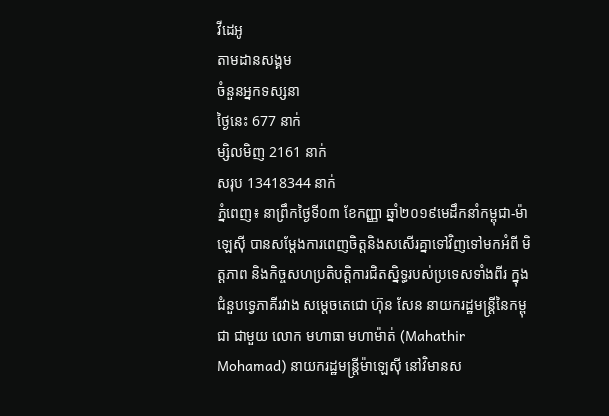វីដេអូ
តាមដានសង្គម
ចំនួនអ្នកទស្សនា
ថ្ងៃនេះ 677 នាក់
ម្សិលមិញ 2161 នាក់
សរុប 13418344 នាក់
ភ្នំពេញ៖ នាព្រឹកថ្ងៃទី០៣ ខែកញ្ញា ឆ្នាំ២០១៩មេដឹកនាំកម្ពុជា-ម៉ាឡេស៊ី បានសម្តែងការពេញចិត្តនិងសសើរគ្នាទៅវិញទៅមកអំពី មិត្តភាព និងកិច្ចសហប្រតិបត្តិការជិតស្និទ្ធរបស់ប្រទេសទាំងពីរ ក្នុងជំនួបទ្វេភាគីរវាង សម្តេចតេជោ ហ៊ុន សែន នាយករដ្ឋមន្ត្រីនៃកម្ពុជា ជាមួយ លោក មហាធា មហាម៉ាត់ (Mahathir Mohamad) នាយករដ្ឋមន្ត្រីម៉ាឡេស៊ី នៅវិមានស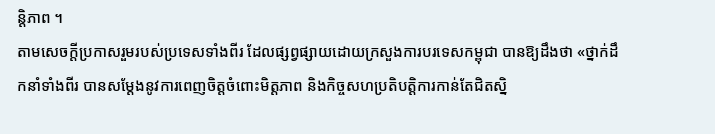ន្តិភាព ។
តាមសេចក្តីប្រកាសរួមរបស់ប្រទេសទាំងពីរ ដែលផ្សព្វផ្សាយដោយក្រសួងការបរទេសកម្ពុជា បានឱ្យដឹងថា «ថ្នាក់ដឹកនាំទាំងពីរ បានសម្តែងនូវការពេញចិត្តចំពោះមិត្តភាព និងកិច្ចសហប្រតិបតិ្តការកាន់តែជិតស្និ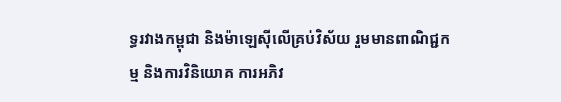ទ្ធរវាងកម្ពុជា និងម៉ាឡេស៊ីលើគ្រប់វិស័យ រួមមានពាណិជ្ជកម្ម និងការវិនិយោគ ការអភិវ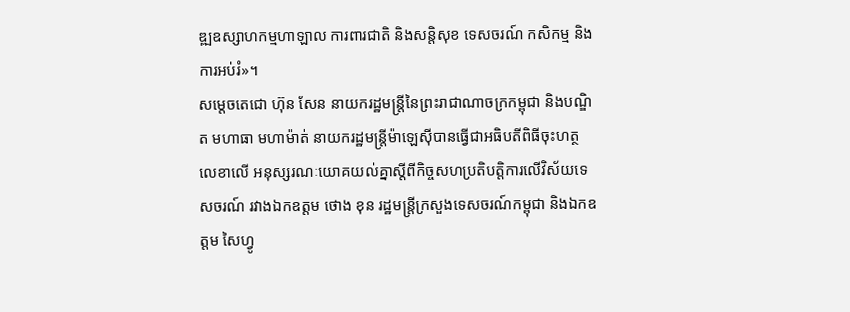ឌ្ឍឧស្សាហកម្មហាឡាល ការពារជាតិ និងសន្តិសុខ ទេសចរណ៍ កសិកម្ម និងការអប់រំ»។
សម្តេចតេជោ ហ៊ុន សែន នាយករដ្ឋមន្ត្រីនៃព្រះរាជាណាចក្រកម្ពុជា និងបណ្ឌិត មហាធា មហាម៉ាត់ នាយករដ្ឋមន្ត្រីម៉ាឡេស៊ីបានធ្វើជាអធិបតីពិធីចុះហត្ថលេខាលើ អនុស្សរណៈយោគយល់គ្នាស្តីពីកិច្ចសហប្រតិបត្តិការលើវិស័យទេសចរណ៍ រវាងឯកឧត្តម ថោង ខុន រដ្ឋមន្ត្រីក្រសួងទេសចរណ៍កម្ពុជា និងឯកឧត្តម សៃហ្វូ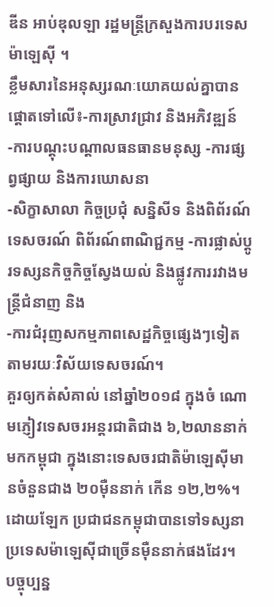ឌីន អាប់ឌុលឡា រដ្ឋមន្ត្រីក្រសួងការបរទេសម៉ាឡេស៊ី ។
ខ្លឹមសារនៃអនុស្សរណៈយោគយល់គ្នាបានផ្តោតទៅលើ៖-ការស្រាវជ្រាវ និងអភិវឌ្ឍន៍ -ការបណ្ដុះបណ្ដាលធនធានមនុស្ស -ការផ្សព្វផ្សាយ និងការឃោសនា
-សិក្ខាសាលា កិច្ចប្រជុំ សន្និសីទ និងពិព័រណ៍ទេសចរណ៍ ពិព័រណ៍ពាណិជ្ជកម្ម -ការផ្លាស់ប្ដូរទស្សនកិច្ចកិច្ចស្វែងយល់ និងផ្លូវការរវាងមន្ត្រីជំនាញ និង
-ការជំរុញសកម្មភាពសេដ្ឋកិច្ចផ្សេងៗទៀតតាមរយៈវិស័យទេសចរណ៍។
គួរឲ្យកត់សំគាល់ នៅឆ្នាំ២០១៨ ក្នុងចំ ណោមភ្ញៀវទេសចរអន្តរជាតិជាង ៦,២លាននាក់ មកកម្ពុជា ក្នុងនោះទេសចរជាតិម៉ាឡេស៊ីមានចំនួនជាង ២០ម៉ឺននាក់ កើន ១២,២%។ ដោយឡែក ប្រជាជនកម្ពុជាបានទៅទស្សនាប្រទេសម៉ាឡេស៊ីជាច្រើនម៉ឺននាក់ផងដែរ។
បច្ចុប្បន្ន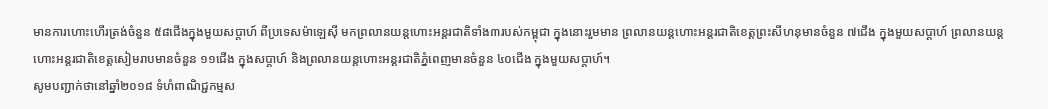មានការហោះហើរត្រង់ចំនួន ៥៨ជើងក្នុងមួយសប្តាហ៍ ពីប្រទេសម៉ាឡេស៊ី មកព្រលានយន្តហោះអន្តរជាតិទាំង៣របស់កម្ពុជា ក្នុងនោះរួមមាន ព្រលានយន្តហោះអន្តរជាតិខេត្តព្រះសីហនុមានចំនួន ៧ជើង ក្នុងមួយសប្តាហ៍ ព្រលានយន្តហោះអន្តរជាតិខេត្តសៀមរាបមានចំនួន ១១ជើង ក្នុងសប្តាហ៍ និងព្រលានយន្តហោះអន្តរជាតិភ្នំពេញមានចំនួន ៤០ជើង ក្នុងមួយសប្តាហ៍។
សូមបញ្ជាក់ថានៅឆ្នាំ២០១៨ ទំហំពាណិជ្ជកម្មស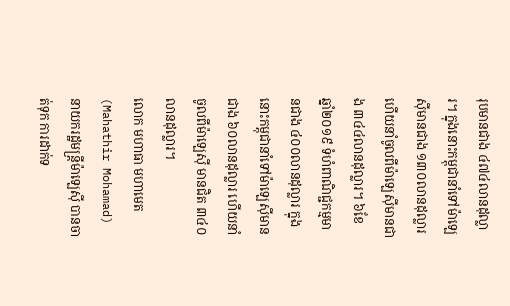រុបមានជាង ៤៧៤លានដុល្លារ។ ក្នុងនោះកម្ពុជានាំទៅម៉ាឡេស៊ីមានជាង ១៣០លានដុល្លារ ហើយនាំចូលពីម៉ាឡេស៊ីមានជាង ៣៤៤លានដុល្លារ។ ៦ខែ ឆ្នាំ២០១៩ ទំហំពាណិជ្ជកម្មមានជាង ៤០០លានដុល្លារ ក្នុងនោះកម្ពុជានាំទៅម៉ាឡេស៊ីមានជាង ៦០លានដុល្លារ ហើយនាំចូលពីម៉ាឡេស៊ី មានជិត ៣៤០លានដុល្លារ។
លោក មហាធា មហាមេត (Mahathir Mohamad) នាយករដ្ឋមន្ត្រីម៉ាឡេស៊ី បានចាត់ទុក ការដាក់ទ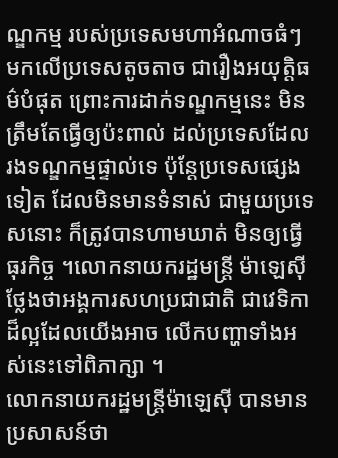ណ្ឌកម្ម របស់ប្រទេសមហាអំណាចធំៗ មកលើប្រទេសតូចតាច ជារឿងអយុត្តិធម៌បំផុត ព្រោះការដាក់ទណ្ឌកម្មនេះ មិនត្រឹមតែធ្វើឲ្យប៉ះពាល់ ដល់ប្រទេសដែល រងទណ្ឌកម្មផ្ទាល់ទេ ប៉ុន្តែប្រទេសផ្សេងទៀត ដែលមិនមានទំនាស់ ជាមួយប្រទេសនោះ ក៏ត្រូវបានហាមឃាត់ មិនឲ្យធ្វើធុរកិច្ច ។លោកនាយករដ្ឋមន្ត្រី ម៉ាឡេស៊ី ថ្លែងថាអង្គការសហប្រជាជាតិ ជាវេទិកាដ៏ល្អដែលយើងអាច លើកបញ្ហាទាំងអស់នេះទៅពិភាក្សា ។
លោកនាយករដ្ឋមន្ត្រីម៉ាឡេស៊ី បានមានប្រសាសន៍ថា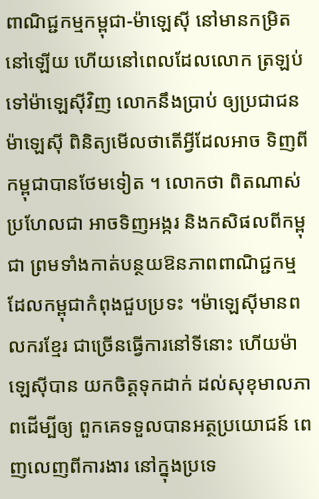ពាណិជ្ជកម្មកម្ពុជា-ម៉ាឡេស៊ី នៅមានកម្រិតនៅឡើយ ហើយនៅពេលដែលលោក ត្រឡប់ទៅម៉ាឡេស៊ីវិញ លោកនឹងប្រាប់ ឲ្យប្រជាជនម៉ាឡេស៊ី ពិនិត្យមើលថាតើអ្វីដែលអាច ទិញពីកម្ពុជាបានថែមទៀត ។ លោកថា ពិតណាស់ប្រហែលជា អាចទិញអង្ករ និងកសិផលពីកម្ពុជា ព្រមទាំងកាត់បន្ថយឱនភាពពាណិជ្ជកម្ម ដែលកម្ពុជាកំពុងជួបប្រទះ ។ម៉ាឡេស៊ីមានពលករខ្មែរ ជាច្រើនធ្វើការនៅទីនោះ ហើយម៉ាឡេស៊ីបាន យកចិត្តទុកដាក់ ដល់សុខុមាលភាពដើម្បីឲ្យ ពួកគេទទួលបានអត្ថប្រយោជន៍ ពេញលេញពីការងារ នៅក្នុងប្រទេ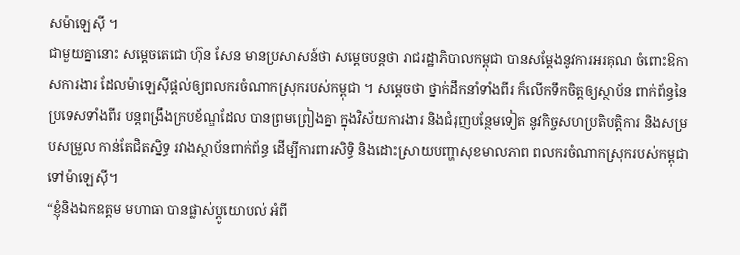សម៉ាឡេស៊ី ។
ជាមួយគ្នានោះ សម្ដេចតេជោ ហ៊ុន សែន មានប្រសាសន៍ថា សម្ដេចបន្តថា រាជរដ្ឋាភិបាលកម្ពុជា បានសម្ដែងនូវការអរគុណ ចំពោះឱកាសការងារ ដែលម៉ាឡេស៊ីផ្ដល់ឲ្យពលករចំណាកស្រុករបស់កម្ពុជា ។ សម្ដេចថា ថ្នាក់ដឹកនាំទាំងពីរ ក៏លើកទឹកចិត្តឲ្យស្ថាប័ន ពាក់ព័ន្ធនៃប្រទេសទាំងពីរ បន្តពង្រឹងក្របខ័ណ្ឌដែល បានព្រមព្រៀងគ្នា ក្នុងវិស័យការងារ និងជំរុញបន្ថែមទៀត នូវកិច្ចសហប្រតិបត្តិការ និងសម្របសម្រួល កាន់តែជិតស្និទ្ធ រវាងស្ថាប័នពាក់ព័ន្ធ ដើម្បីការពារសិទ្ធិ និងដោះស្រាយបញ្ហាសុខមាលភាព ពលករចំណាកស្រុករបស់កម្ពុជា ទៅម៉ាឡេស៊ី។
“ខ្ញុំនិងឯកឧត្ដម មហាធា បានផ្លាស់ប្ដូយោបល់ អំពី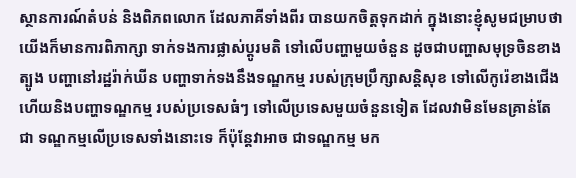ស្ថានការណ៍តំបន់ និងពិភពលោក ដែលភាគីទាំងពីរ បានយកចិត្តទុកដាក់ ក្នុងនោះខ្ញុំសូមជម្រាបថា យើងក៏មានការពិភាក្សា ទាក់ទងការផ្លាស់ប្ដូរមតិ ទៅលើបញ្ហាមួយចំនួន ដូចជាបញ្ហាសមុទ្រចិនខាងត្បូង បញ្ហានៅរដ្ឋរ៉ាក់ឃីន បញ្ហាទាក់ទងនឹងទណ្ឌកម្ម របស់ក្រុមប្រឹក្សាសន្តិសុខ ទៅលើកូរ៉េខាងជើង ហើយនិងបញ្ហាទណ្ឌកម្ម របស់ប្រទេសធំៗ ទៅលើប្រទេសមួយចំនួនទៀត ដែលវាមិនមែនគ្រាន់តែជា ទណ្ឌកម្មលើប្រទេសទាំងនោះទេ ក៏ប៉ុន្តែវាអាច ជាទណ្ឌកម្ម មក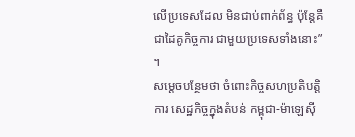លើប្រទេសដែល មិនជាប់ពាក់ព័ន្ធ ប៉ុន្តែគឺជាដៃគូកិច្ចការ ជាមួយប្រទេសទាំងនោះ” ។
សម្ដេចបន្ថែមថា ចំពោះកិច្ចសហប្រតិបត្តិការ សេដ្ឋកិច្ចក្នុងតំបន់ កម្ពុជា-ម៉ាឡេស៊ី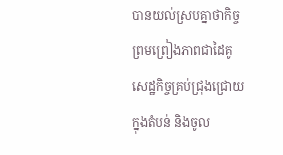បានយល់ស្របគ្នាថាកិច្ចព្រមព្រៀងភាពជាដៃគូ សេដ្ឋកិច្ចគ្រប់ជ្រុងជ្រោយក្នុងតំបន់ និងចូល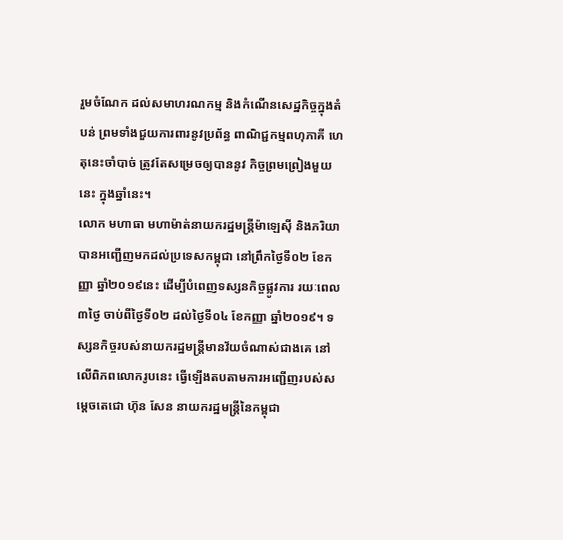រួមចំណែក ដល់សមាហរណកម្ម និងកំណើនសេដ្ឋកិច្ចក្នុងតំបន់ ព្រមទាំងជួយការពារនូវប្រព័ន្ធ ពាណិជ្ជកម្មពហុភាគី ហេតុនេះចាំបាច់ ត្រូវតែសម្រេចឲ្យបាននូវ កិច្ចព្រមព្រៀងមួយនេះ ក្នុងឆ្នាំនេះ។
លោក មហាធា មហាម៉ាត់នាយករដ្ឋមន្ត្រីម៉ាឡេស៊ី និងភរិយា បានអញ្ជើញមកដល់ប្រទេសកម្ពុជា នៅព្រឹកថ្ងៃទី០២ ខែកញ្ញា ឆ្នាំ២០១៩នេះ ដើម្បីបំពេញទស្សនកិច្ចផ្លូវការ រយៈពេល៣ថ្ងៃ ចាប់ពីថ្ងៃទី០២ ដល់ថ្ងៃទី០៤ ខែកញ្ញា ឆ្នាំ២០១៩។ ទស្សនកិច្ចរបស់នាយករដ្ឋមន្ត្រីមានវ័យចំណាស់ជាងគេ នៅលើពិភពលោករូបនេះ ធ្វើឡើងតបតាមការអញ្ជើញរបស់សម្តេចតេជោ ហ៊ុន សែន នាយករដ្ឋមន្ត្រីនៃកម្ពុជា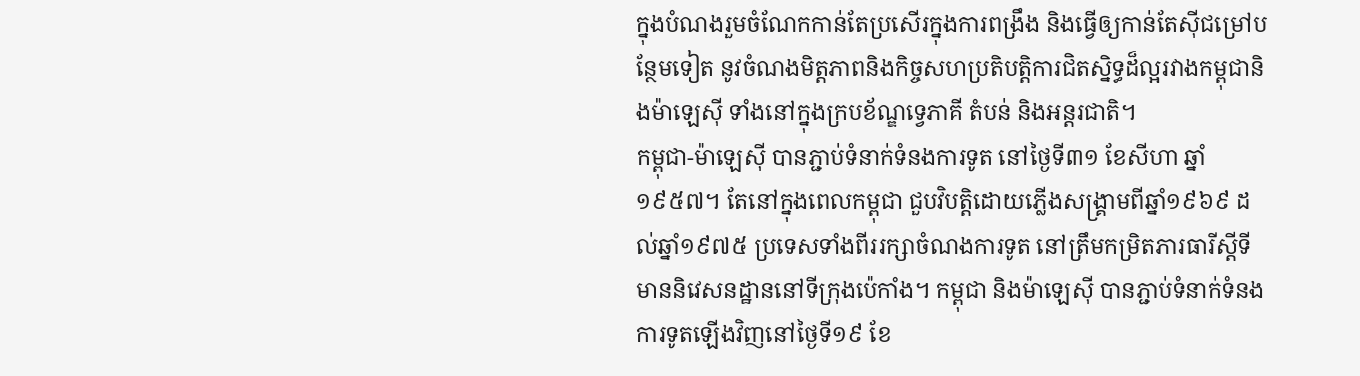ក្នុងបំណងរួមចំណែកកាន់តែប្រសើរក្នុងការពង្រឹង និងធ្វើឲ្យកាន់តែស៊ីជម្រៅបន្ថែមទៀត នូវចំណងមិត្តភាពនិងកិច្ចសហប្រតិបត្តិការជិតស្និទ្ធដ៏ល្អរវាងកម្ពុជានិងម៉ាឡេស៊ី ទាំងនៅក្នុងក្របខ័ណ្ឌទ្វេភាគី តំបន់ និងអន្តរជាតិ។
កម្ពុជា-ម៉ាឡេស៊ី បានភ្ជាប់ទំនាក់ទំនងការទូត នៅថ្ងៃទី៣១ ខែសីហា ឆ្នាំ១៩៥៧។ តែនៅក្នុងពេលកម្ពុជា ជួបវិបត្តិដោយភ្លើងសង្គ្រាមពីឆ្នាំ១៩៦៩ ដល់ឆ្នាំ១៩៧៥ ប្រទេសទាំងពីររក្សាចំណងការទូត នៅត្រឹមកម្រិតភារធារីស្តីទីមាននិវេសនដ្ឋាននៅទីក្រុងប៉េកាំង។ កម្ពុជា និងម៉ាឡេស៊ី បានភ្ជាប់ទំនាក់ទំនងការទូតឡើងវិញនៅថ្ងៃទី១៩ ខែ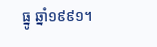ធ្នូ ឆ្នាំ១៩៩១។